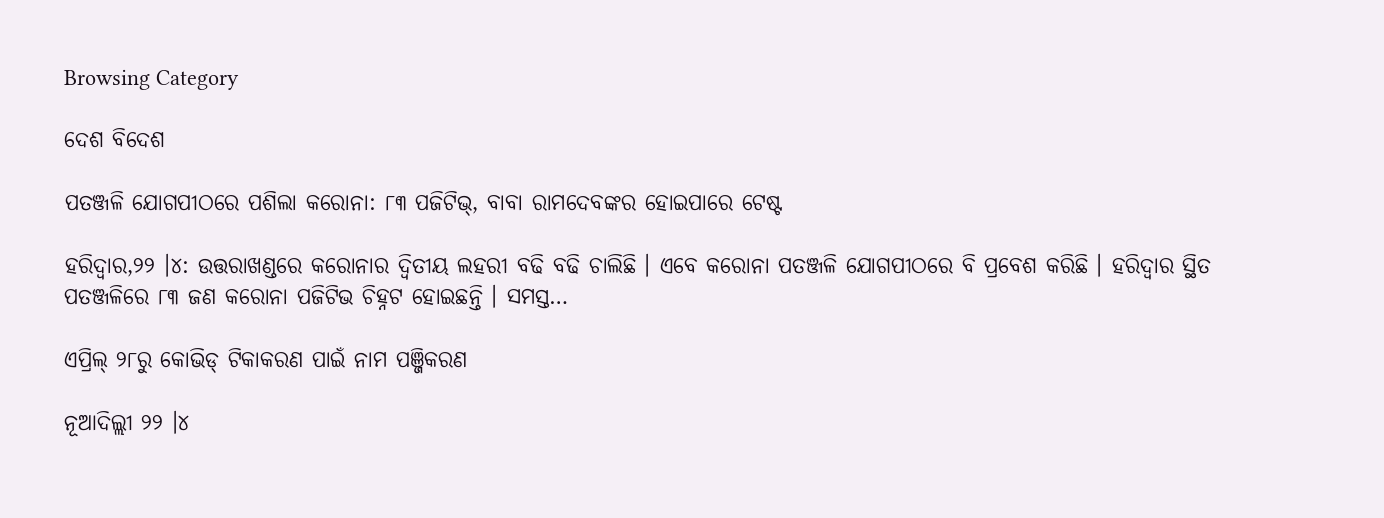Browsing Category

ଦେଶ ବିଦେଶ

ପତଞ୍ଜଳି ଯୋଗପୀଠରେ ପଶିଲା କରୋନା: ୮୩ ପଜିଟିଭ୍‌, ବାବା ରାମଦେବଙ୍କର ହୋଇପାରେ ଟେଷ୍ଟ

ହରିଦ୍ୱାର,୨୨ ।୪: ଉତ୍ତରାଖଣ୍ଡରେ କରୋନାର ଦ୍ୱିତୀୟ ଲହରୀ ବଢି ବଢି ଚାଲିଛି । ଏବେ କରୋନା ପତଞ୍ଜଳି ଯୋଗପୀଠରେ ବି ପ୍ରବେଶ କରିଛି । ହରିଦ୍ୱାର ସ୍ଥିତ ପତଞ୍ଜଳିରେ ୮୩ ଜଣ କରୋନା ପଜିଟିଭ ଚିହ୍ନଟ ହୋଇଛନ୍ତି । ସମସ୍ତ…

ଏପ୍ରିଲ୍ ୨୮ରୁ କୋଭିଡ୍ ଟିକାକରଣ ପାଇଁ ନାମ ପଞ୍ଜିକରଣ

ନୂଆଦିଲ୍ଲୀ ୨୨ ।୪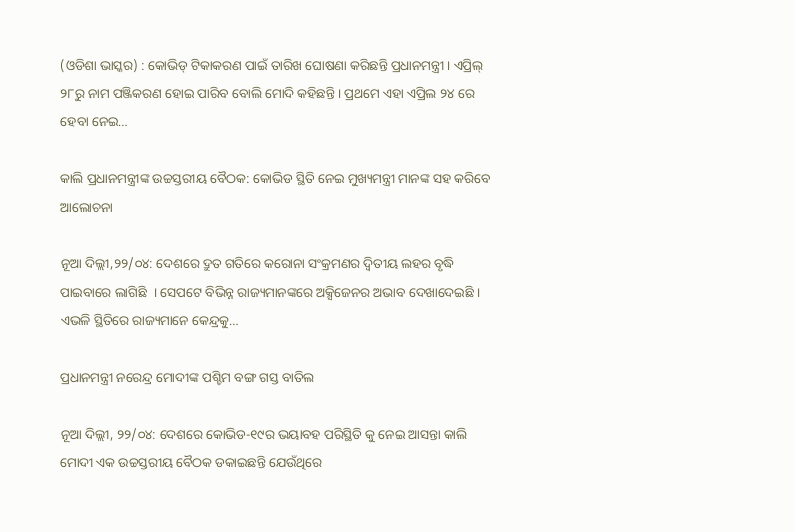(ଓଡିଶା ଭାସ୍କର) : କୋଭିଡ୍ ଟିକାକରଣ ପାଇଁ ତାରିଖ ଘୋଷଣା କରିଛନ୍ତି ପ୍ରଧାନମନ୍ତ୍ରୀ । ଏପ୍ରିଲ୍ ୨୮ରୁ ନାମ ପଞ୍ଜିକରଣ ହୋଇ ପାରିବ ବୋଲି ମୋଦି କହିଛନ୍ତି । ପ୍ରଥମେ ଏହା ଏପ୍ରିଲ ୨୪ ରେ ହେବା ନେଇ…

କାଲି ପ୍ରଧାନମନ୍ତ୍ରୀଙ୍କ ଉଚ୍ଚସ୍ତରୀୟ ବୈଠକ: କୋଭିଡ ସ୍ଥିତି ନେଇ ମୁଖ୍ୟମନ୍ତ୍ରୀ ମାନଙ୍କ ସହ କରିବେ ଆଲୋଚନା

ନୂଆ ଦିଲ୍ଲୀ,୨୨/୦୪: ଦେଶରେ ଦ୍ରୁତ ଗତିରେ କରୋନା ସଂକ୍ରମଣର ଦ୍ୱିତୀୟ ଲହର ବୃଦ୍ଧି ପାଇବାରେ ଲାଗିଛି  । ସେପଟେ ବିଭିନ୍ନ ରାଜ୍ୟମାନଙ୍କରେ ଅକ୍ସିଜେନର ଅଭାବ ଦେଖାଦେଇଛି । ଏଭଳି ସ୍ଥିତିରେ ରାଜ୍ୟମାନେ କେନ୍ଦ୍ରକୁ…

ପ୍ରଧାନମନ୍ତ୍ରୀ ନରେନ୍ଦ୍ର ମୋଦୀଙ୍କ ପଶ୍ଚିମ ବଙ୍ଗ ଗସ୍ତ ବାତିଲ

ନୂଆ ଦିଲ୍ଲୀ, ୨୨/୦୪: ଦେଶରେ କୋଭିଡ-୧୯ର ଭୟାବହ ପରିସ୍ଥିତି କୁ ନେଇ ଆସନ୍ତା କାଲି ମୋଦୀ ଏକ ଉଚ୍ଚସ୍ତରୀୟ ବୈଠକ ଡକାଇଛନ୍ତି ଯେଉଁଥିରେ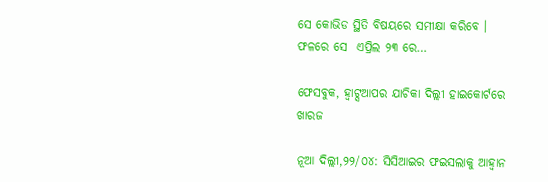ସେ କୋଭିଡ ସ୍ଥିତି ବିଷୟରେ ସମୀକ୍ଷା କରିବେ । ଫଳରେ ସେ  ଏପ୍ରିଲ ୨୩ ରେ…

ଫେସବୁକ, ହ୍ୱାଟ୍ସଆପର ଯାଚିକା ଦିଲ୍ଲୀ ହାଇକୋର୍ଟରେ ଖାରଜ

ନୂଆ ଦିଲ୍ଲୀ,୨୨/୦୪: ସିସିଆଇର ଫଇସଲାକୁ ଆହ୍ୱାନ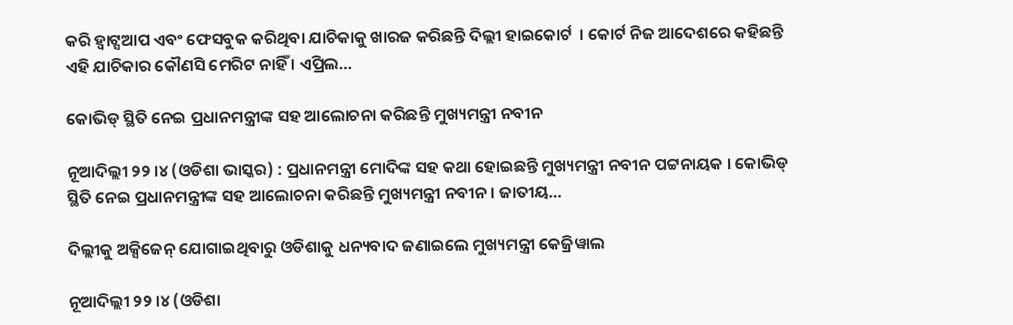କରି ହ୍ୱାଟ୍ସଆପ ଏବଂ ଫେସବୁକ କରିଥିବା ଯାଚିକାକୁ ଖାରଜ କରିଛନ୍ତି ଦିଲ୍ଲୀ ହାଇକୋର୍ଟ  । କୋର୍ଟ ନିଜ ଆଦେଶରେ କହିଛନ୍ତି ଏହି ଯାଚିକାର କୌଣସି ମେରିଟ ନାହିଁ । ଏପ୍ରିଲ…

କୋଭିଡ୍ ସ୍ଥିତି ନେଇ ପ୍ରଧାନମନ୍ତ୍ରୀଙ୍କ ସହ ଆଲୋଚନା କରିଛନ୍ତି ମୁଖ୍ୟମନ୍ତ୍ରୀ ନବୀନ

ନୂଆଦିଲ୍ଲୀ ୨୨ ।୪ (ଓଡିଶା ଭାସ୍କର) : ପ୍ରଧାନମନ୍ତ୍ରୀ ମୋଦିଙ୍କ ସହ କଥା ହୋଇଛନ୍ତି ମୁଖ୍ୟମନ୍ତ୍ରୀ ନବୀନ ପଟ୍ଟନାୟକ । କୋଭିଡ୍ ସ୍ଥିତି ନେଇ ପ୍ରଧାନମନ୍ତ୍ରୀଙ୍କ ସହ ଆଲୋଚନା କରିଛନ୍ତି ମୁଖ୍ୟମନ୍ତ୍ରୀ ନବୀନ । ଜାତୀୟ…

ଦିଲ୍ଲୀକୁ ଅକ୍ସିଜେନ୍ ଯୋଗାଇଥିବାରୁ ଓଡିଶାକୁ ଧନ୍ୟବାଦ ଜଣାଇଲେ ମୁଖ୍ୟମନ୍ତ୍ରୀ କେଜ୍ରିୱାଲ

ନୂଆଦିଲ୍ଲୀ ୨୨ ।୪ (ଓଡିଶା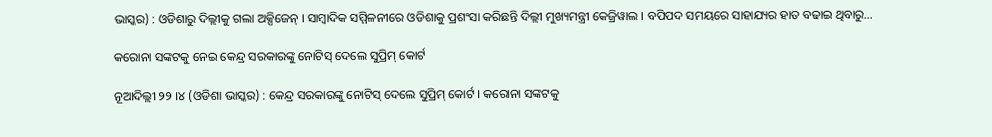ଭାସ୍କର) : ଓଡିଶାରୁ ଦିଲ୍ଲୀକୁ ଗଲା ଅକ୍ସିଜେନ୍ । ସାମ୍ବାଦିକ ସମ୍ମିଳନୀରେ ଓଡିଶାକୁ ପ୍ରଶଂସା କରିଛନ୍ତି ଦିଲ୍ଲୀ ମୁଖ୍ୟମନ୍ତ୍ରୀ କେଜ୍ରିୱାଲ । ବପିପଦ ସମୟରେ ସାହାଯ୍ୟର ହାତ ବଢାଇ ଥିବାରୁ…

କରୋନା ସଙ୍କଟକୁ ନେଇ କେନ୍ଦ୍ର ସରକାରଙ୍କୁ ନୋଟିସ୍ ଦେଲେ ସୁପ୍ରିମ୍ କୋର୍ଟ

ନୂଆଦିଲ୍ଲୀ ୨୨ ।୪ (ଓଡିଶା ଭାସ୍କର) : କେନ୍ଦ୍ର ସରକାରଙ୍କୁ ନୋଟିସ୍ ଦେଲେ ସୁପ୍ରିମ୍ କୋର୍ଟ । କରୋନା ସଙ୍କଟକୁ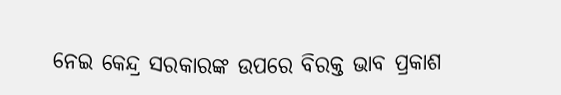ନେଇ କେନ୍ଦ୍ର ସରକାରଙ୍କ ଉପରେ ବିରକ୍ତ ଭାବ ପ୍ରକାଶ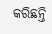କରିଛନ୍ତି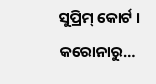ସୁପ୍ରିମ୍ କୋର୍ଟ । କରୋନାରୁ…